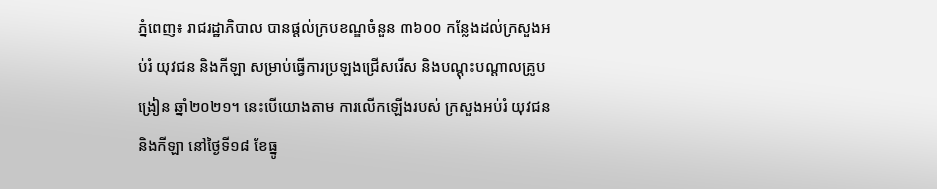ភ្នំពេញ៖ រាជរដ្ឋាភិបាល បានផ្ដល់ក្របខណ្ឌចំនួន ៣៦០០ កន្លែងដល់ក្រសួងអប់រំ យុវជន និងកីឡា សម្រាប់ធ្វើការប្រឡងជ្រើសរើស និងបណ្ដុះបណ្ដាលគ្រូបង្រៀន ឆ្នាំ២០២១។ នេះបើយោងតាម ការលើកឡើងរបស់ ក្រសួងអប់រំ យុវជន និងកីឡា នៅថ្ងៃទី១៨ ខែធ្នូ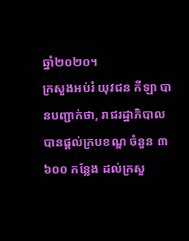ឆ្នាំ២០២០។
ក្រសួងអប់រំ យុវជន កីឡា បានបញ្ជាក់ថា, រាជរដ្ឋាភិបាល បានផ្ដល់ក្របខណ្ឌ ចំនួន ៣ ៦០០ កន្លែង ដល់ក្រសួ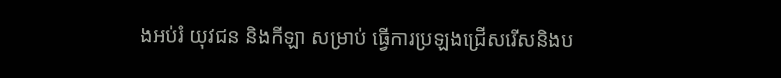ងអប់រំ យុវជន និងកីឡា សម្រាប់ ធ្វើការប្រឡងជ្រើសរើសនិងប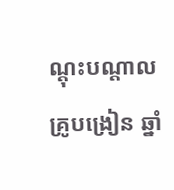ណ្តុះបណ្តាលគ្រូបង្រៀន ឆ្នាំ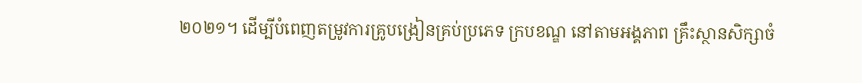២០២១។ ដើម្បីបំពេញតម្រូវការគ្រូបង្រៀនគ្រប់ប្រភេទ ក្របខណ្ឌ នៅតាមអង្គភាព គ្រឹះស្ថានសិក្សាចំ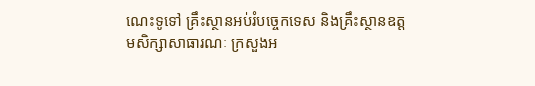ណេះទូទៅ គ្រឹះស្ថានអប់រំបច្ចេកទេស និងគ្រឹះស្ថានឧត្តមសិក្សាសាធារណៈ ក្រសួងអ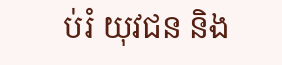ប់រំ យុវជន និង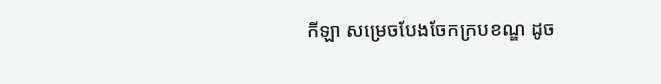កីឡា សម្រេចបែងចែកក្របខណ្ឌ ដូច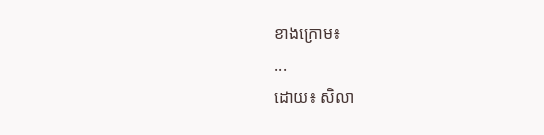ខាងក្រោម៖
...
ដោយ៖ សិលា